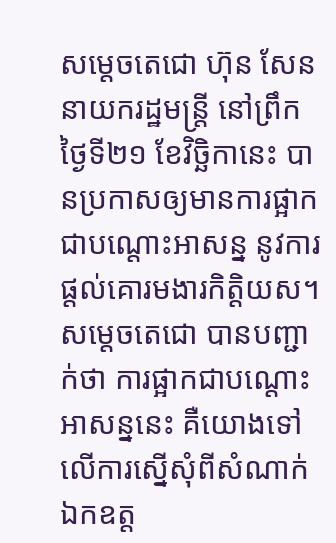សម្តេចតេជោ ហ៊ុន សែន នាយករដ្ឋមន្ត្រី នៅព្រឹកថ្ងៃទី២១ ខែវិច្ឆិកានេះ បានប្រកាសឲ្យមានការផ្អាក ជាបណ្តោះអាសន្ន នូវការផ្តល់គោរមងារកិត្តិយស។ សម្តេចតេជោ បានបញ្ជាក់ថា ការផ្អាកជាបណ្តោះអាសន្ននេះ គឺយោងទៅលើការស្នើសុំពីសំណាក់ ឯកឧត្ត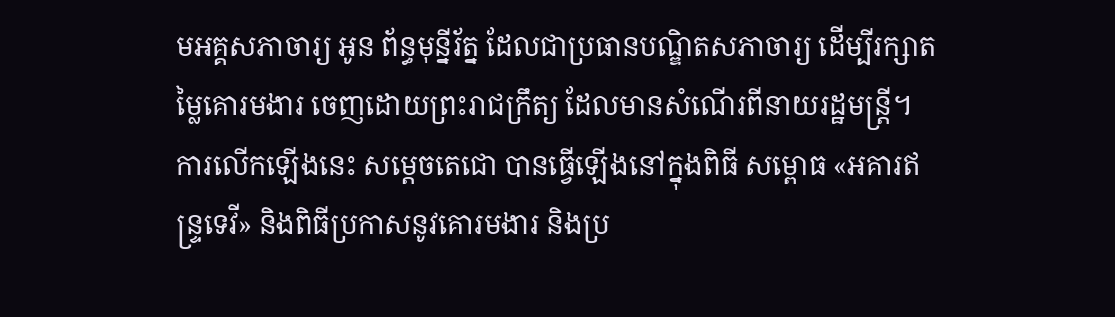មអគ្គសភាចារ្យ អូន ព័ន្ធមុន្នីរ័ត្ន ដែលជាប្រធានបណ្ឌិតសភាចារ្យ ដើម្បីរក្សាតម្លៃគោរមងារ ចេញដោយព្រះរាជក្រឹត្យ ដែលមានសំណើរពីនាយរដ្ឋមន្ត្រី។
ការលើកឡើងនេះ សម្តេចតេជោ បានធ្វើឡើងនៅក្នុងពិធី សម្ពោធ «អគារឥន្ទ្រទេវី» និងពិធីប្រកាសនូវគោរមងារ និងប្រ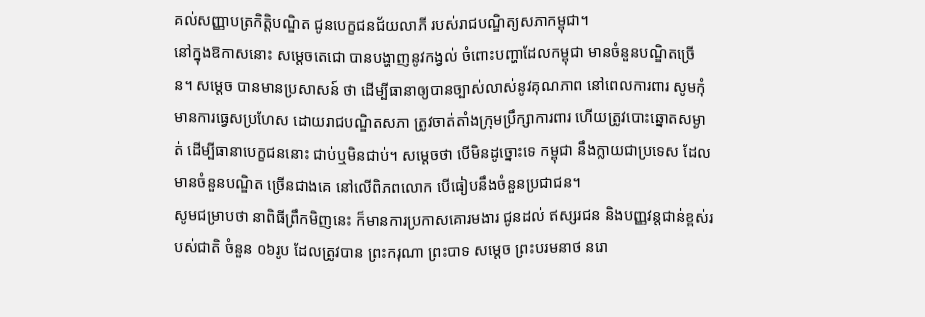គល់សញ្ញាបត្រកិត្តិបណ្ឌិត ជូនបេក្ខជនជ័យលាភី របស់រាជបណ្ឌិត្យសភាកម្ពុជា។
នៅក្នុងឱកាសនោះ សម្តេចតេជោ បានបង្ហាញនូវកង្វល់ ចំពោះបញ្ហាដែលកម្ពុជា មានចំនួនបណ្ឌិតច្រើន។ សម្តេច បានមានប្រសាសន៍ ថា ដើម្បីធានាឲ្យបានច្បាស់លាស់នូវគុណភាព នៅពេលការពារ សូមកុំមានការធ្វេសប្រហែស ដោយរាជបណ្ឌិតសភា ត្រូវចាត់តាំងក្រុមប្រឹក្សាការពារ ហើយត្រូវបោះឆ្នោតសម្ងាត់ ដើម្បីធានាបេក្ខជននោះ ជាប់ឬមិនជាប់។ សម្តេចថា បើមិនដូច្នោះទេ កម្ពុជា នឹងក្លាយជាប្រទេស ដែលមានចំនួនបណ្ឌិត ច្រើនជាងគេ នៅលើពិភពលោក បើធៀបនឹងចំនួនប្រជាជន។
សូមជម្រាបថា នាពិធីព្រឹកមិញនេះ ក៏មានការប្រកាសគោរមងារ ជូនដល់ ឥស្សរជន និងបញ្ញវន្តជាន់ខ្ពស់របស់ជាតិ ចំនួន ០៦រូប ដែលត្រូវបាន ព្រះករុណា ព្រះបាទ សម្តេច ព្រះបរមនាថ នរោ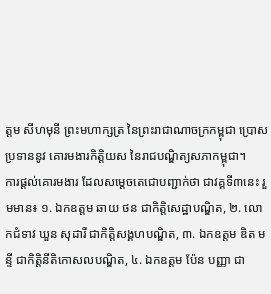ត្តម សីហមុនី ព្រះមហាក្សត្រ នៃព្រះរាជាណាចក្រកម្ពុជា ប្រោសប្រទាននូវ គោរមងារកិត្តិយស នៃរាជបណ្ឌិត្យសភាកម្ពុជា។
ការផ្តល់គោរមងារ ដែលសម្តេចតេជោបញ្ជាក់ថា ជាវគ្គទី៣នេះ រួមមាន៖ ១. ឯកឧត្តម ឆាយ ថន ជាកិតិ្តសេដ្ឋាបណ្ឌិត, ២. លោកជំទាវ ឃួន សុដារី ជាកិតិ្តសង្គហបណ្ឌិត, ៣. ឯកឧត្តម ឌិត មន្ទី ជាកិត្តិនីតិកោសលបណ្ឌិត, ៤. ឯកឧត្តម ប៉ែន បញ្ញា ជា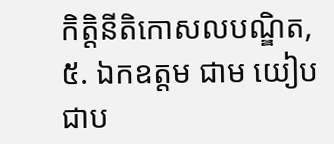កិត្តិនីតិកោសលបណ្ឌិត, ៥. ឯកឧត្តម ជាម យៀប ជាប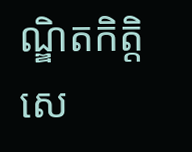ណ្ឌិតកិតិ្តសេ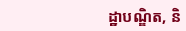ដ្ឋាបណ្ឌិត, និ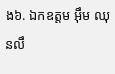ង៦. ឯកឧត្តម អ៊ឹម ឈុនលឹ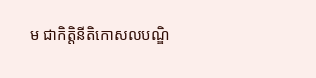ម ជាកិត្តិនីតិកោសលបណ្ឌិ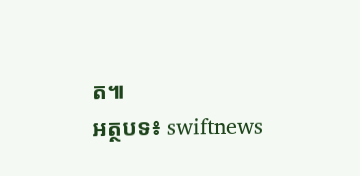ត៕
អត្ថបទ៖ swiftnews